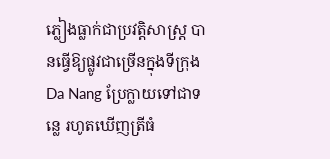ភ្លៀងធ្លាក់ជាប្រវត្តិសាស្ត្រ បានធ្វើឱ្យផ្លូវជាច្រើនក្នុងទីក្រុង Da Nang ប្រែក្លាយទៅជាទន្លេ រហូតឃើញត្រីធំ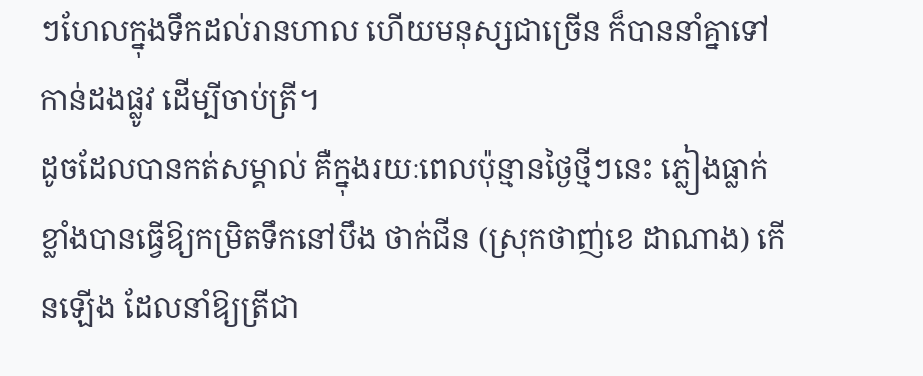ៗហែលក្នុងទឹកដល់រានហាល ហើយមនុស្សជាច្រើន ក៏បាននាំគ្នាទៅកាន់ដងផ្លូវ ដើម្បីចាប់ត្រី។
ដូចដែលបានកត់សម្គាល់ គឺក្នុងរយៈពេលប៉ុន្មានថ្ងៃថ្មីៗនេះ ភ្លៀងធ្លាក់ខ្លាំងបានធ្វើឱ្យកម្រិតទឹកនៅបឹង ថាក់ជីន (ស្រុកថាញ់ខេ ដាណាង) កើនឡើង ដែលនាំឱ្យត្រីជា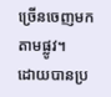ច្រើនចេញមកតាមផ្លូវ។
ដោយបានប្រ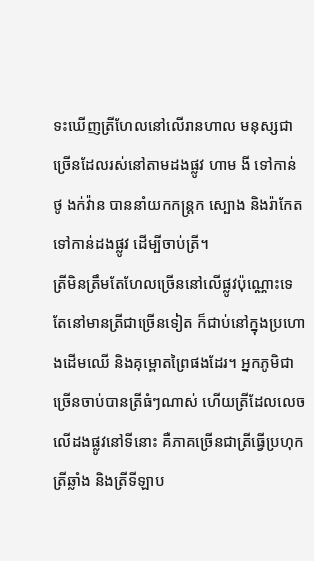ទះឃើញត្រីហែលនៅលើរានហាល មនុស្សជាច្រើនដែលរស់នៅតាមដងផ្លូវ ហាម ងី ទៅកាន់ ថូ ងក់វ៉ាន បាននាំយកកន្ត្រក ស្បោង និងរ៉ាកែត ទៅកាន់ដងផ្លូវ ដើម្បីចាប់ត្រី។
ត្រីមិនត្រឹមតែហែលច្រើននៅលើផ្លូវប៉ុណ្ណោះទេ តែនៅមានត្រីជាច្រើនទៀត ក៏ជាប់នៅក្នុងប្រហោងដើមឈើ និងគុម្ពោតព្រៃផងដែរ។ អ្នកភូមិជាច្រើនចាប់បានត្រីធំៗណាស់ ហើយត្រីដែលលេចលើដងផ្លូវនៅទីនោះ គឺភាគច្រើនជាត្រីធ្វើប្រហុក ត្រីឆ្លាំង និងត្រីទីឡាប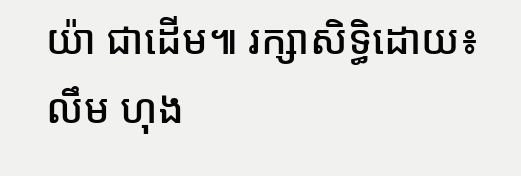យ៉ា ជាដើម៕ រក្សាសិទ្ធិដោយ៖ លឹម ហុង